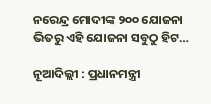ନରେନ୍ଦ୍ର ମୋଦୀଙ୍କ ୨୦୦ ଯୋଜନା ଭିତରୁ ଏହି ଯୋଜନା ସବୁଠୁ ହିଟ…

ନୂଆଦିଲ୍ଲୀ : ପ୍ରଧାନମନ୍ତ୍ରୀ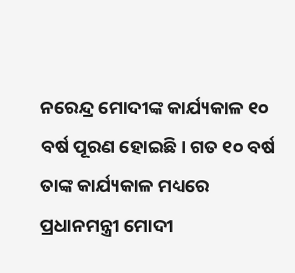ନରେନ୍ଦ୍ର ମୋଦୀଙ୍କ କାର୍ଯ୍ୟକାଳ ୧୦ ବର୍ଷ ପୂରଣ ହୋଇଛି। ଗତ ୧୦ ବର୍ଷ ତାଙ୍କ କାର୍ଯ୍ୟକାଳ ମଧ୍ୟରେ ପ୍ରଧାନମନ୍ତ୍ରୀ ମୋଦୀ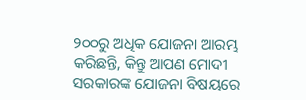୨୦୦ରୁ ଅଧିକ ଯୋଜନା ଆରମ୍ଭ କରିଛନ୍ତି, କିନ୍ତୁ ଆପଣ ମୋଦୀ ସରକାରଙ୍କ ଯୋଜନା ବିଷୟରେ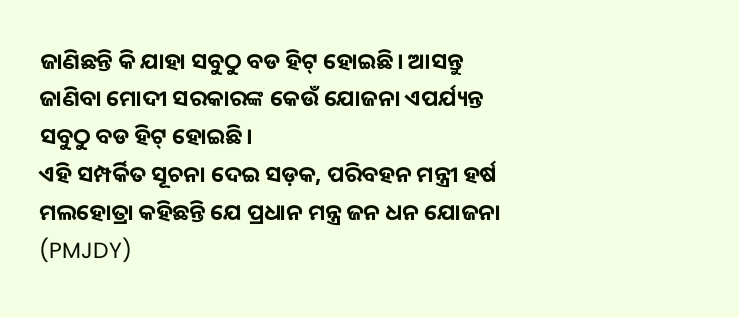ଜାଣିଛନ୍ତି କି ଯାହା ସବୁଠୁ ବଡ ହିଟ୍ ହୋଇଛି। ଆସନ୍ତୁ ଜାଣିବା ମୋଦୀ ସରକାରଙ୍କ କେଉଁ ଯୋଜନା ଏପର୍ଯ୍ୟନ୍ତ ସବୁଠୁ ବଡ ହିଟ୍ ହୋଇଛି।
ଏହି ସମ୍ପର୍କିତ ସୂଚନା ଦେଇ ସଡ଼କ, ପରିବହନ ମନ୍ତ୍ରୀ ହର୍ଷ ମଲହୋତ୍ରା କହିଛନ୍ତି ଯେ ପ୍ରଧାନ ମନ୍ତ୍ର ଜନ ଧନ ଯୋଜନା (PMJDY)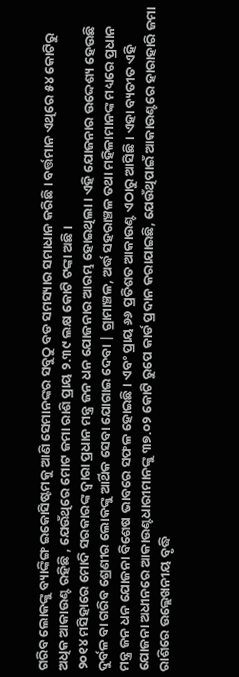ଗରିବ ଲୋକଙ୍କୁ ବ୍ୟାଙ୍କିଙ୍ଗ ଇକୋସିଷ୍ଟମକୁ ଆଣି ସେମାନଙ୍କର ସବୁଠୁ ବଡ ସମସ୍ୟାର ସମାଧାନ କରିଛି । ବର୍ତ୍ତମାନ ଏଥିରେ ୫୪ କୋଟିରୁ ଅଧିକ ଆକାଉଣ୍ଟ ରହିଛି , ଯେଉଁଥିରେ ମୋଟ ଜମା ରାଶି ପ୍ରାୟ ୨.୩୯ ଲକ୍ଷ କୋଟି ଟଙ୍କା ଅଛି।
୨୦୧୪ ମସିହାରେ ମୋଦି ସରକାରଙ୍କ ଦ୍ୱାରା ପ୍ରଧାନ ମନ୍ତ୍ର ଜନ ଧନ ଯୋଜନାର ଆରମ୍ଭ ହୋଇଥିଲା। ଏହି ଯୋଜନାର ଉଦ୍ଦେଶ୍ୟ ହେଉଛି ଦୁର୍ବଳ ବା ଗରିବ ଶ୍ରେଣୀର ଲୋକଙ୍କୁ ଆର୍ଥିକ ସେବା ଯୋଗାଇ ଦେବା | ଗ୍ରାମାଞ୍ଚଳ, ଅର୍ଦ୍ଧ ସହରାଞ୍ଚଳ ତଥା ମହିଳାମାନଙ୍କ ମଧ୍ୟରେ ପ୍ରଧାନ ମନ୍ତ୍ର ଜନ ଧନ ଯୋଜନା ବିଶେଷ ଭାବରେ ସଫଳ ହୋଇଛି। ଏବଂ ପ୍ରାୟ ୬୬ ପ୍ରତିଶତ ଆକାଉଣ୍ଟ ଏଠାରୁ ଆସିଛି। ଏହା ବ୍ୟତୀତ ଏହି ଯୋଜନା ଅଧୀନରେ ଆକାଉଣ୍ଟଧାରୀମାନଙ୍କୁ ୩୭.୦୨ କୋଟି ରୁପେ କାର୍ଡ ପ୍ରଦାନ କରାଯାଇଛି, ଯେଉଁଥିପାଇଁ ଆକାଉଣ୍ଟରେ ହାରାହାରି ଜମା ରାଶିରେ ଉଲ୍ଲେଖନୀୟ ବୃଦ୍ଧି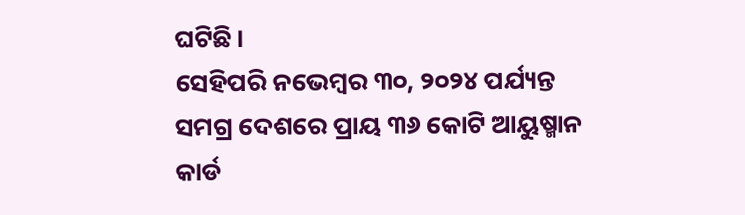ଘଟିଛି।
ସେହିପରି ନଭେମ୍ବର ୩୦, ୨୦୨୪ ପର୍ଯ୍ୟନ୍ତ ସମଗ୍ର ଦେଶରେ ପ୍ରାୟ ୩୬ କୋଟି ଆୟୁଷ୍ମାନ କାର୍ଡ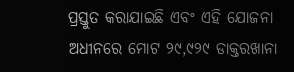ପ୍ରସ୍ତୁତ କରାଯାଇଛି ଏବଂ ଏହି ଯୋଜନା ଅଧୀନରେ ମୋଟ ୨୯,୯୨୯ ଡାକ୍ତରଖାନା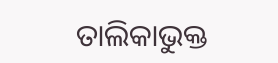ତାଲିକାଭୁକ୍ତ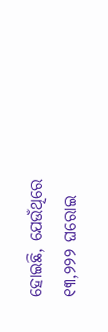ହୋଇଛି, ଯେଉଁଥିରେ ୧୩,୨୨୨ ଘରୋଇ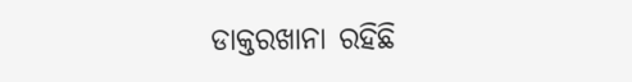ଡାକ୍ତରଖାନା ରହିଛି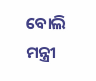ବୋଲି ମନ୍ତ୍ରୀ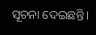ସୂଚନା ଦେଇଛନ୍ତି।